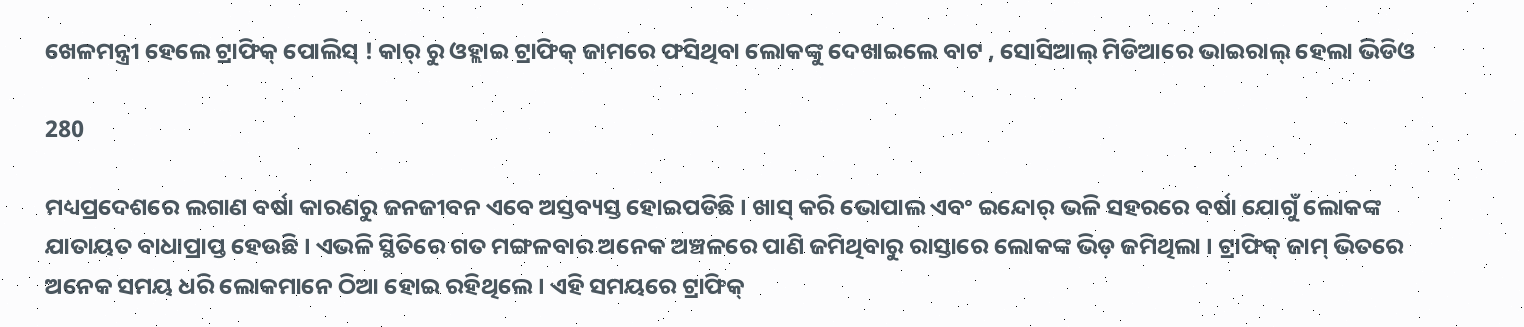ଖେଳମନ୍ତ୍ରୀ ହେଲେ ଟ୍ରାଫିକ୍ ପୋଲିସ୍ ! କାର୍ ରୁ ଓହ୍ଲାଇ ଟ୍ରାଫିକ୍ ଜାମରେ ଫସିଥିବା ଲୋକଙ୍କୁ ଦେଖାଇଲେ ବାଟ , ସୋସିଆଲ୍ ମିଡିଆରେ ଭାଇରାଲ୍ ହେଲା ଭିଡିଓ

280

ମଧ୍ୟପ୍ରଦେଶରେ ଲଗାଣ ବର୍ଷା କାରଣରୁ ଜନଜୀବନ ଏବେ ଅସ୍ତବ୍ୟସ୍ତ ହୋଇପଡିଛି । ଖାସ୍ କରି ଭୋପାଲ ଏବଂ ଇନ୍ଦୋର୍ ଭଳି ସହରରେ ବର୍ଷା ଯୋଗୁଁ ଲୋକଙ୍କ ଯାତାୟତ ବାଧାପ୍ରାପ୍ତ ହେଉଛି । ଏଭଳି ସ୍ଥିତିରେ ଗତ ମଙ୍ଗଳବାର ଅନେକ ଅଞ୍ଚଳରେ ପାଣି ଜମିଥିବାରୁ ରାସ୍ତାରେ ଲୋକଙ୍କ ଭିଡ଼ ଜମିଥିଲା । ଟ୍ରାଫିକ୍ ଜାମ୍ ଭିତରେ ଅନେକ ସମୟ ଧରି ଲୋକମାନେ ଠିଆ ହୋଇ ରହିଥିଲେ । ଏହି ସମୟରେ ଟ୍ରାଫିକ୍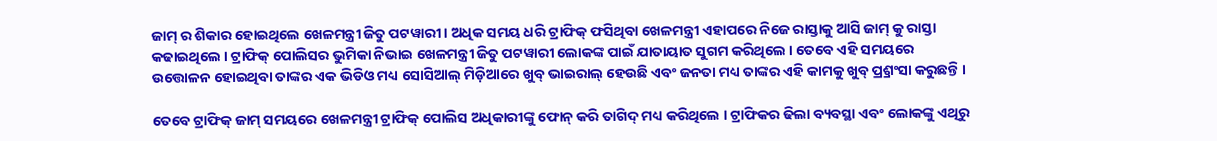ଜାମ୍ ର ଶିକାର ହୋଇଥିଲେ ଖେଳମନ୍ତ୍ରୀ ଜିତୁ ପଟୱାରୀ । ଅଧିକ ସମୟ ଧରି ଟ୍ରାଫିକ୍ ଫସିଥିବା ଖେଳମନ୍ତ୍ରୀ ଏହାପରେ ନିଜେ ରାସ୍ତାକୁ ଆସି ଜାମ୍ କୁ ରାସ୍ତା କଢାଇଥିଲେ । ଟ୍ରାଫିକ୍ ପୋଲିସର ଭୁମିକା ନିଭାଇ ଖେଳମନ୍ତ୍ରୀ ଜିତୁ ପଟୱାରୀ ଲୋକଙ୍କ ପାଇଁ ଯାତାୟାତ ସୁଗମ କରିଥିଲେ । ତେବେ ଏହି ସମୟରେ ଉତ୍ତୋଳନ ହୋଇଥିବା ତାଙ୍କର ଏକ ଭିଡିଓ ମଧ୍ୟ ସୋସିଆଲ୍ ମିଡ଼ିଆରେ ଖୁବ୍ ଭାଇରାଲ୍ ହେଉଛି ଏବଂ ଜନତା ମଧ୍ୟ ତାଙ୍କର ଏହି କାମକୁ ଖୁବ୍ ପ୍ର୍ରଶଂସା କରୁଛନ୍ତି ।

ତେବେ ଟ୍ରାଫିକ୍ ଜାମ୍ ସମୟରେ ଖେଳମନ୍ତ୍ରୀ ଟ୍ରାଫିକ୍ ପୋଲିସ ଅଧିକାରୀଙ୍କୁ ଫୋନ୍ କରି ତାଗିଦ୍ ମଧ୍ୟ କରିଥିଲେ । ଟ୍ରାଫିକର ଢିଲା ବ୍ୟବସ୍ଥା ଏବଂ ଲୋକଙ୍କୁ ଏଥିରୁ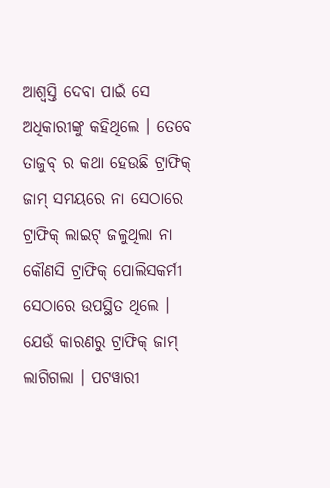ଆଶ୍ୱସ୍ତି ଦେବା ପାଇଁ ସେ ଅଧିକାରୀଙ୍କୁ କହିଥିଲେ । ତେବେ ତାଜୁବ୍ ର କଥା ହେଉଛି ଟ୍ରାଫିକ୍ ଜାମ୍ ସମୟରେ ନା ସେଠାରେ ଟ୍ରାଫିକ୍ ଲାଇଟ୍ ଜଳୁଥିଲା ନା କୌଣସି ଟ୍ରାଫିକ୍ ପୋଲିସକର୍ମୀ ସେଠାରେ ଉପସ୍ଥିତ ଥିଲେ । ଯେଉଁ କାରଣରୁ ଟ୍ରାଫିକ୍ ଜାମ୍ ଲାଗିଗଲା । ପଟୱାରୀ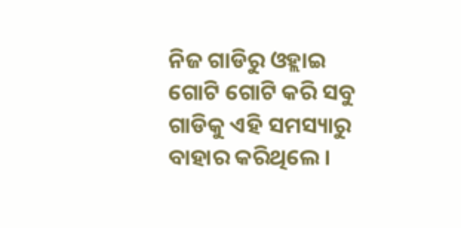ନିଜ ଗାଡିରୁ ଓହ୍ଲାଇ ଗୋଟି ଗୋଟି କରି ସବୁ ଗାଡିକୁ ଏହି ସମସ୍ୟାରୁ ବାହାର କରିଥିଲେ ।